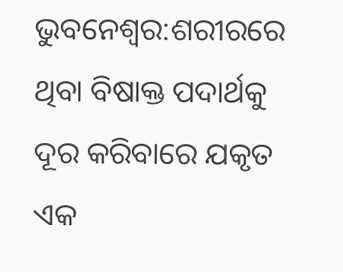ଭୁବନେଶ୍ବର:ଶରୀରରେ ଥିବା ବିଷାକ୍ତ ପଦାର୍ଥକୁ ଦୂର କରିବାରେ ଯକୃତ ଏକ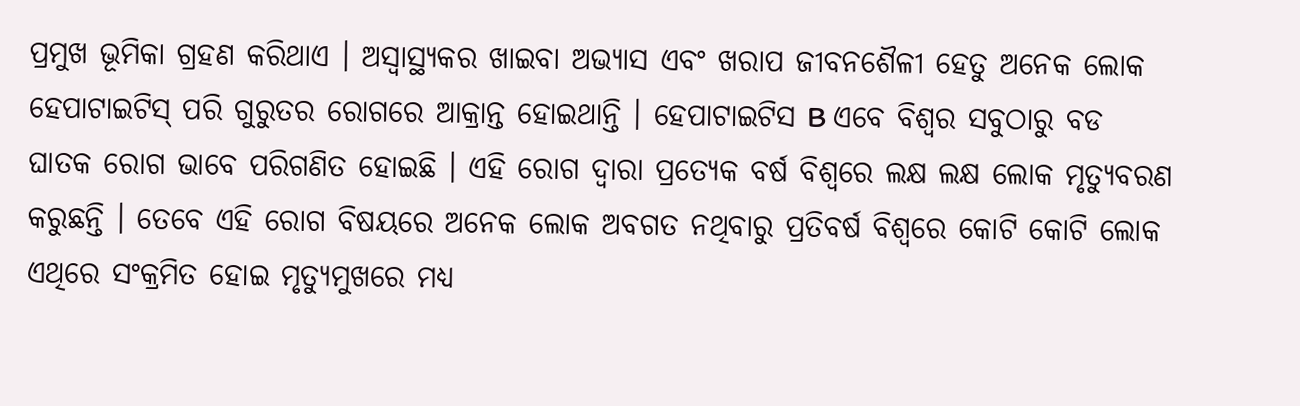ପ୍ରମୁଖ ଭୂମିକା ଗ୍ରହଣ କରିଥାଏ । ଅସ୍ୱାସ୍ଥ୍ୟକର ଖାଇବା ଅଭ୍ୟାସ ଏବଂ ଖରାପ ଜୀବନଶୈଳୀ ହେତୁ ଅନେକ ଲୋକ ହେପାଟାଇଟିସ୍ ପରି ଗୁରୁତର ରୋଗରେ ଆକ୍ରାନ୍ତ ହୋଇଥାନ୍ତି । ହେପାଟାଇଟିସ B ଏବେ ବିଶ୍ୱର ସବୁଠାରୁ ବଡ ଘାତକ ରୋଗ ଭାବେ ପରିଗଣିତ ହୋଇଛି । ଏହି ରୋଗ ଦ୍ୱାରା ପ୍ରତ୍ୟେକ ବର୍ଷ ବିଶ୍ୱରେ ଲକ୍ଷ ଲକ୍ଷ ଲୋକ ମୃତ୍ୟୁବରଣ କରୁଛନ୍ତି । ତେବେ ଏହି ରୋଗ ବିଷୟରେ ଅନେକ ଲୋକ ଅବଗତ ନଥିବାରୁ ପ୍ରତିବର୍ଷ ବିଶ୍ୱରେ କୋଟି କୋଟି ଲୋକ ଏଥିରେ ସଂକ୍ରମିତ ହୋଇ ମୃତ୍ୟୁମୁଖରେ ମଧ୍ୟ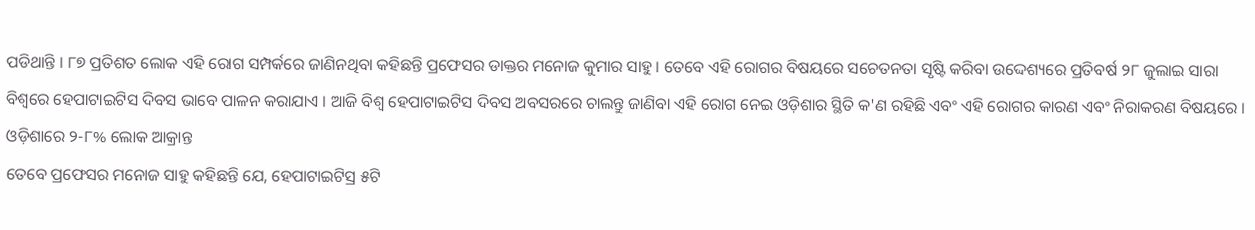ପଡିଥାନ୍ତି । ୮୭ ପ୍ରତିଶତ ଲୋକ ଏହି ରୋଗ ସମ୍ପର୍କରେ ଜାଣିନଥିବା କହିଛନ୍ତି ପ୍ରଫେସର ଡାକ୍ତର ମନୋଜ କୁମାର ସାହୁ । ତେବେ ଏହି ରୋଗର ବିଷୟରେ ସଚେତନତା ସୃଷ୍ଟି କରିବା ଉଦ୍ଦେଶ୍ୟରେ ପ୍ରତିବର୍ଷ ୨୮ ଜୁଲାଇ ସାରା ବିଶ୍ୱରେ ହେପାଟାଇଟିସ ଦିବସ ଭାବେ ପାଳନ କରାଯାଏ । ଆଜି ବିଶ୍ୱ ହେପାଟାଇଟିସ ଦିବସ ଅବସରରେ ଚାଲନ୍ତୁ ଜାଣିବା ଏହି ରୋଗ ନେଇ ଓଡ଼ିଶାର ସ୍ଥିତି କ'ଣ ରହିଛି ଏବଂ ଏହି ରୋଗର କାରଣ ଏବଂ ନିରାକରଣ ବିଷୟରେ ।
ଓଡ଼ିଶାରେ ୨-୮% ଲୋକ ଆକ୍ରାନ୍ତ
ତେବେ ପ୍ରଫେସର ମନୋଜ ସାହୁ କହିଛନ୍ତି ଯେ, ହେପାଟାଇଟିସ୍ର ୫ଟି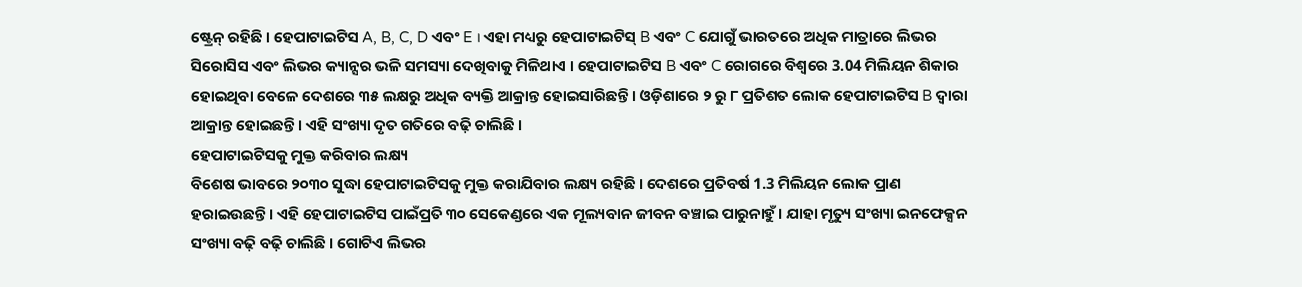ଷ୍ଟ୍ରେନ୍ ରହିଛି । ହେପାଟାଇଟିସ A, B, C, D ଏବଂ E । ଏହା ମଧ୍ୟରୁ ହେପାଟାଇଟିସ୍ B ଏବଂ C ଯୋଗୁଁ ଭାରତରେ ଅଧିକ ମାତ୍ରାରେ ଲିଭର ସିରୋସିସ ଏବଂ ଲିଭର କ୍ୟାନ୍ସର ଭଳି ସମସ୍ୟା ଦେଖିବାକୁ ମିଳିଥାଏ । ହେପାଟାଇଟିସ B ଏବଂ C ରୋଗରେ ବିଶ୍ୱରେ 3.04 ମିଲିୟନ ଶିକାର ହୋଇଥିବା ବେଳେ ଦେଶରେ ୩୫ ଲକ୍ଷରୁ ଅଧିକ ବ୍ୟକ୍ତି ଆକ୍ରାନ୍ତ ହୋଇସାରିଛନ୍ତି । ଓଡ଼ିଶାରେ ୨ ରୁ ୮ ପ୍ରତିଶତ ଲୋକ ହେପାଟାଇଟିସ B ଦ୍ଵାରା ଆକ୍ରାନ୍ତ ହୋଇଛନ୍ତି । ଏହି ସଂଖ୍ୟା ଦୃତ ଗତିରେ ବଢ଼ି ଚାଲିଛି ।
ହେପାଟାଇଟିସକୁ ମୁକ୍ତ କରିବାର ଲକ୍ଷ୍ୟ
ବିଶେଷ ଭାବରେ ୨୦୩୦ ସୁଦ୍ଧା ହେପାଟାଇିଟସକୁ ମୁକ୍ତ କରାଯିବାର ଲକ୍ଷ୍ୟ ରହିଛି । ଦେଶରେ ପ୍ରତିବର୍ଷ 1.3 ମିଲିୟନ ଲୋକ ପ୍ରାଣ ହରାଇଉଛନ୍ତି । ଏହି ହେପାଟାଇଟିସ ପାଇଁପ୍ରତି ୩୦ ସେକେଣ୍ଡରେ ଏକ ମୂଲ୍ୟବାନ ଜୀବନ ବଞ୍ଚାଇ ପାରୁନାହୁଁ । ଯାହା ମୃତ୍ୟୁ ସଂଖ୍ୟା ଇନଫେକ୍ସନ ସଂଖ୍ୟା ବଢ଼ି ବଢ଼ି ଚାଲିଛି । ଗୋଟିଏ ଲିଭର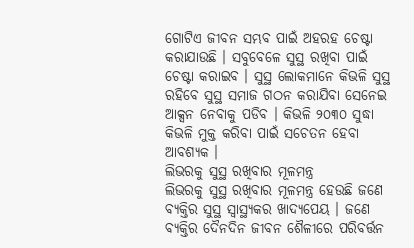ଗୋଟିଏ ଜୀବନ ସମ୍ଭବ ପାଇଁ ଅହରହ ଚେଷ୍ଟା କରାଯାଉଛି । ସବୁବେଳେ ସୁସ୍ଥ ରଖିବା ପାଇଁ ଚେଷ୍ଟା କରାଇବ । ସୁସ୍ଥ ଲୋକମାନେ କିଭଳି ସୁସ୍ଥ ରହିବେ ସୁସ୍ଥ ସମାଜ ଗଠନ କରାଯିବା ସେନେଇ ଆକ୍ସନ ନେବାକୁ ପଡିବ । କିଭଳି ୨୦୩୦ ସୁଦ୍ଧା କିଭଳି ମୁକ୍ତ କରିବା ପାଇଁ ସଚେତନ ହେବା ଆବଶ୍ୟକ ।
ଲିଭରକୁ ସୁସ୍ଥ ରଖିବାର ମୂଳମନ୍ତ୍ର
ଲିଭରକୁ ସୁସ୍ଥ ରଖିବାର ମୂଳମନ୍ତ୍ର ହେଉଛି ଜଣେ ବ୍ୟକ୍ତିର ସୁସ୍ଥ ସ୍ୱାସ୍ଥ୍ୟକର ଖାଦ୍ୟପେୟ । ଜଣେ ବ୍ୟକ୍ତିର ଦୈନଦିନ ଜୀବନ ଶୈଳୀରେ ପରିବର୍ତ୍ତନ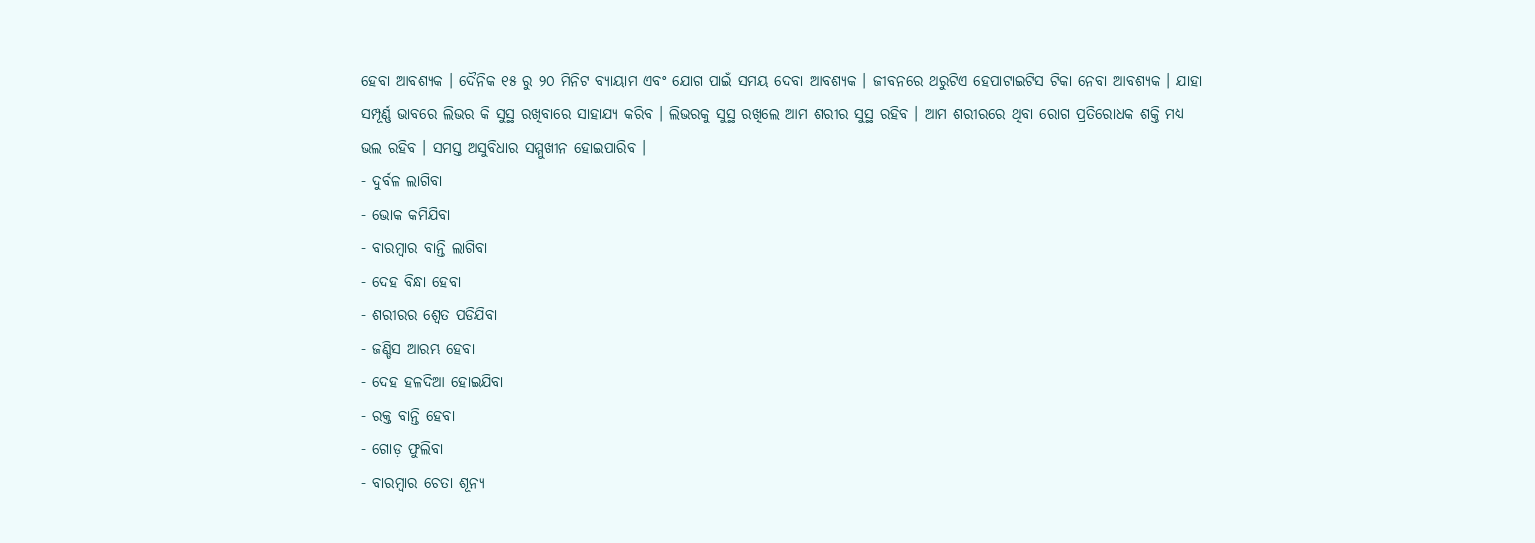ହେବା ଆବଶ୍ୟକ । ଦୈନିକ ୧୫ ରୁ ୨୦ ମିନିଟ ବ୍ୟାୟାମ ଏବଂ ଯୋଗ ପାଇଁ ସମୟ ଦେବା ଆବଶ୍ୟକ । ଜୀବନରେ ଥରୁଟିଏ ହେପାଟାଇଟିସ ଟିକା ନେବା ଆବଶ୍ୟକ । ଯାହା ସମ୍ପୂର୍ଣ୍ଣ ଭାବରେ ଲିଭର କି ସୁସ୍ଥ ରଖିବାରେ ସାହାଯ୍ୟ କରିବ । ଲିଭରକୁ ସୁସ୍ଥ ରଖିଲେ ଆମ ଶରୀର ସୁସ୍ଥ ରହିବ । ଆମ ଶରୀରରେ ଥିବା ରୋଗ ପ୍ରତିରୋଧକ ଶକ୍ତି ମଧ୍ୟ ଭଲ ରହିବ । ସମସ୍ତ ଅସୁବିଧାର ସମ୍ମୁଖୀନ ହୋଇପାରିବ ।
- ଦୁର୍ବଳ ଲାଗିବା
- ଭୋକ କମିଯିବା
- ବାରମ୍ବାର ବାନ୍ତି ଲାଗିବା
- ଦେହ ବିନ୍ଧା ହେବା
- ଶରୀରର ଶ୍ବେତ ପଡିଯିବା
- ଜଣ୍ଡିସ ଆରମ୍ଭ ହେବା
- ଦେହ ହଳଦିଆ ହୋଇଯିବା
- ରକ୍ତ ବାନ୍ତି ହେବା
- ଗୋଡ଼ ଫୁଲିବା
- ବାରମ୍ବାର ଚେତା ଶୂନ୍ୟ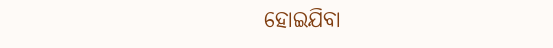ହୋଇଯିବା